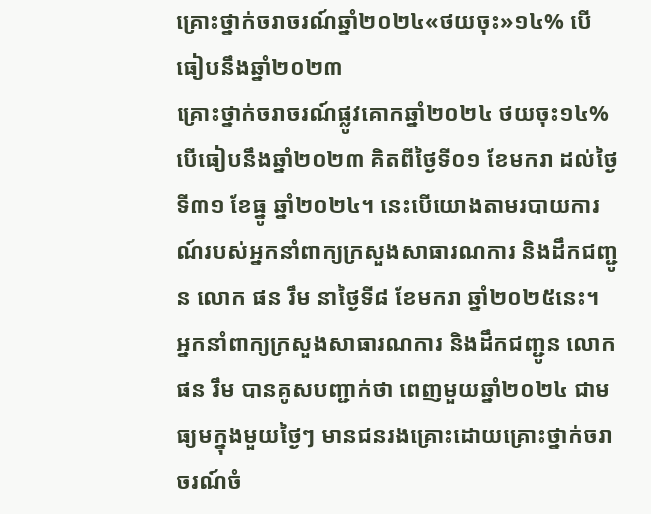គ្រោះថ្នាក់ចរាចរណ៍ឆ្នាំ២០២៤«ថយចុះ»១៤% បើធៀបនឹងឆ្នាំ២០២៣
គ្រោះថ្នាក់ចរាចរណ៍ផ្លូវគោកឆ្នាំ២០២៤ ថយចុះ១៤% បើធៀបនឹងឆ្នាំ២០២៣ គិតពីថ្ងៃទី០១ ខែមករា ដល់ថ្ងៃទី៣១ ខែធ្នូ ឆ្នាំ២០២៤។ នេះបើយោងតាមរបាយការណ៍របស់អ្នកនាំពាក្យក្រសួងសាធារណការ និងដឹកជញ្ជូន លោក ផន រឹម នាថ្ងៃទី៨ ខែមករា ឆ្នាំ២០២៥នេះ។
អ្នកនាំពាក្យក្រសួងសាធារណការ និងដឹកជញ្ជូន លោក ផន រឹម បានគូសបញ្ជាក់ថា ពេញមួយឆ្នាំ២០២៤ ជាមធ្យមក្នុងមួយថ្ងៃៗ មានជនរងគ្រោះដោយគ្រោះថ្នាក់ចរាចរណ៍ចំ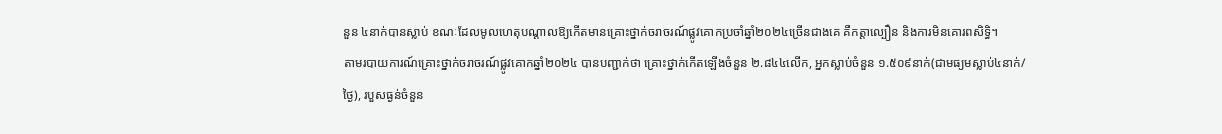នួន ៤នាក់បានស្លាប់ ខណៈដែលមូលហេតុបណ្តាលឱ្យកើតមានគ្រោះថ្នាក់ចរាចរណ៍ផ្លូវគោកប្រចាំឆ្នាំ២០២៤ច្រើនជាងគេ គឺកត្តាល្បឿន និងការមិនគោរពសិទ្ធិ។
តាមរបាយការណ៍គ្រោះថ្នាក់ចរាចរណ៍ផ្លូវគោកឆ្នាំ២០២៤ បានបញ្ជាក់ថា គ្រោះថ្នាក់កើតឡើងចំនួន ២.៨៤៤លើក, អ្នកស្លាប់ចំនួន ១.៥០៩នាក់(ជាមធ្យមស្លាប់៤នាក់/ថ្ងៃ), របួសធ្ងន់ចំនួន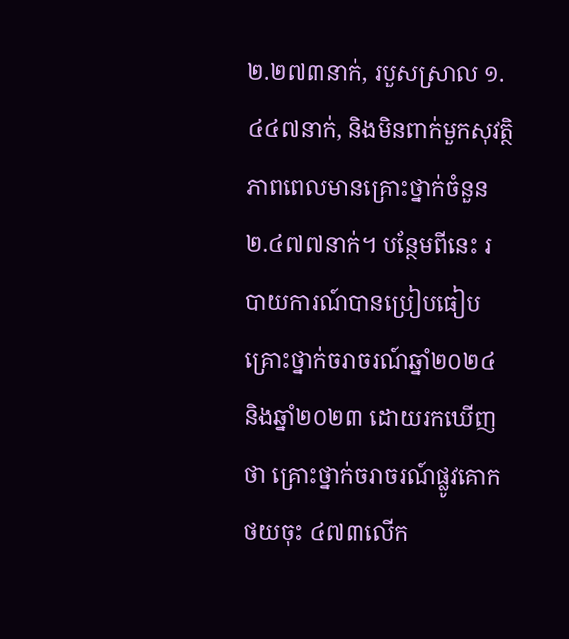២.២៧៣នាក់, របួសស្រាល ១.៤៤៧នាក់, និងមិនពាក់មួកសុវត្ថិភាពពេលមានគ្រោះថ្នាក់ចំនួន ២.៤៧៧នាក់។ បន្ថែមពីនេះ របាយការណ៍បានប្រៀបធៀបគ្រោះថ្នាក់ចរាចរណ៍ឆ្នាំ២០២៤ និងឆ្នាំ២០២៣ ដោយរកឃើញថា គ្រោះថ្នាក់ចរាចរណ៍ផ្លូវគោកថយចុះ ៤៧៣លើក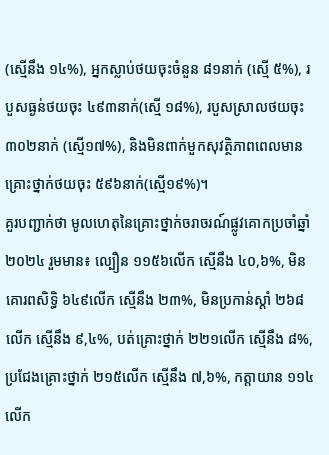(ស្មើនឹង ១៤%), អ្នកស្លាប់ថយចុះចំនួន ៨១នាក់ (ស្មើ ៥%), របួសធ្ងន់ថយចុះ ៤៩៣នាក់(ស្មើ ១៨%), របួសស្រាលថយចុះ ៣០២នាក់ (ស្មើ១៧%), និងមិនពាក់មួកសុវត្ថិភាពពេលមានគ្រោះថ្នាក់ថយចុះ ៥៩៦នាក់(ស្មើ១៩%)។
គួរបញ្ជាក់ថា មូលហេតុនៃគ្រោះថ្នាក់ចរាចរណ៍ផ្លូវគោកប្រចាំឆ្នាំ២០២៤ រួមមាន៖ ល្បឿន ១១៥៦លើក ស្មើនឹង ៤០,៦%, មិនគោរពសិទ្ធិ ៦៤៩លើក ស្មើនឹង ២៣%, មិនប្រកាន់ស្តាំ ២៦៨លើក ស្មើនឹង ៩,៤%, បត់គ្រោះថ្នាក់ ២២១លើក ស្មើនឹង ៨%, ប្រជែងគ្រោះថ្នាក់ ២១៥លើក ស្មើនឹង ៧,៦%, កត្តាយាន ១១៤លើក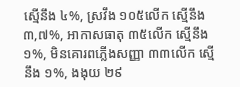ស្មើនឹង ៤%, ស្រវឹង ១០៥លើក ស្មើនឹង ៣,៧%, អាកាសធាតុ ៣៥លើក ស្មើនឹង ១%, មិនគោរពភ្លើងសញ្ញា ៣៣លើក ស្មើនឹង ១%, ងងុយ ២៩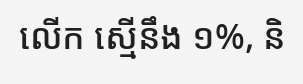លើក ស្មើនឹង ១%, និ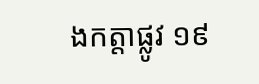ងកត្តាផ្លូវ ១៩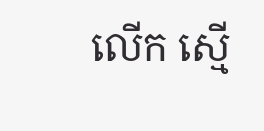លើក ស្មើ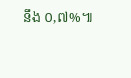នឹង ០,៧%៕